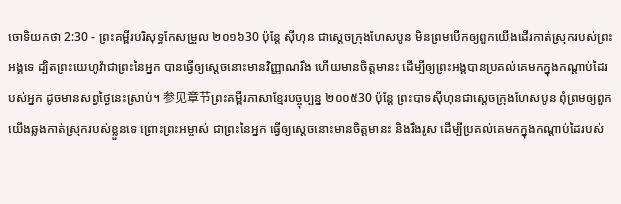ចោទិយកថា 2:30 - ព្រះគម្ពីរបរិសុទ្ធកែសម្រួល ២០១៦30 ប៉ុន្ដែ ស៊ីហុន ជាស្តេចក្រុងហែសបូន មិនព្រមបើកឲ្យពួកយើងដើរកាត់ស្រុករបស់ព្រះអង្គទេ ដ្បិតព្រះយេហូវ៉ាជាព្រះនៃអ្នក បានធ្វើឲ្យស្តេចនោះមានវិញ្ញាណរឹង ហើយមានចិត្តមានះ ដើម្បីឲ្យព្រះអង្គបានប្រគល់គេមកក្នុងកណ្ដាប់ដៃរបស់អ្នក ដូចមានសព្វថ្ងៃនេះស្រាប់។ 参见章节ព្រះគម្ពីរភាសាខ្មែរបច្ចុប្បន្ន ២០០៥30 ប៉ុន្តែ ព្រះបាទស៊ីហុនជាស្ដេចក្រុងហែសបូន ពុំព្រមឲ្យពួកយើងឆ្លងកាត់ស្រុករបស់ខ្លួនទេ ព្រោះព្រះអម្ចាស់ ជាព្រះនៃអ្នក ធ្វើឲ្យស្ដេចនោះមានចិត្តមានះ និងរឹងរូស ដើម្បីប្រគល់គេមកក្នុងកណ្ដាប់ដៃរបស់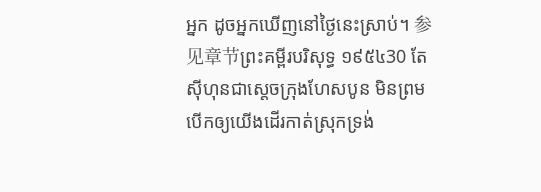អ្នក ដូចអ្នកឃើញនៅថ្ងៃនេះស្រាប់។ 参见章节ព្រះគម្ពីរបរិសុទ្ធ ១៩៥៤30 តែស៊ីហុនជាស្តេចក្រុងហែសបូន មិនព្រមបើកឲ្យយើងដើរកាត់ស្រុកទ្រង់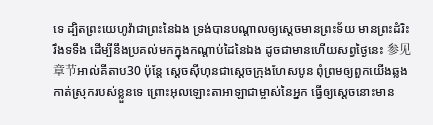ទេ ដ្បិតព្រះយេហូវ៉ាជាព្រះនៃឯង ទ្រង់បានបណ្តាលឲ្យស្តេចមានព្រះទ័យ មានព្រះដំរិះរឹងទទឹង ដើម្បីនឹងប្រគល់មកក្នុងកណ្តាប់ដៃនៃឯង ដូចជាមានហើយសព្វថ្ងៃនេះ 参见章节អាល់គីតាប30 ប៉ុន្តែ ស្តេចស៊ីហុនជាស្តេចក្រុងហែសបូន ពុំព្រមឲ្យពួកយើងឆ្លងកាត់ស្រុករបស់ខ្លួនទេ ព្រោះអុលឡោះតាអាឡាជាម្ចាស់នៃអ្នក ធ្វើឲ្យស្តេចនោះមាន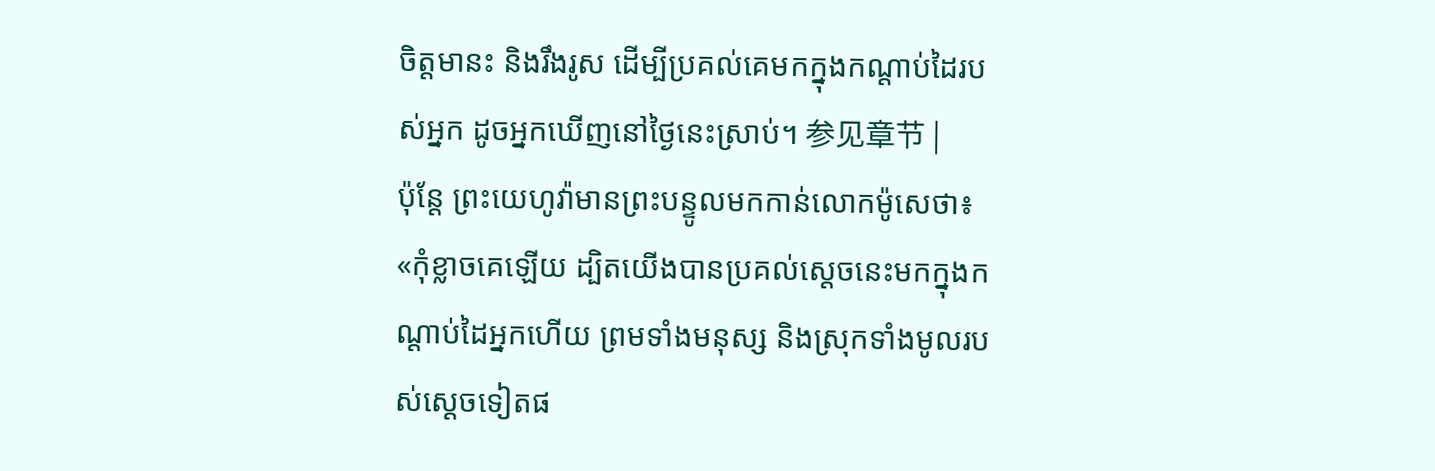ចិត្តមានះ និងរឹងរូស ដើម្បីប្រគល់គេមកក្នុងកណ្តាប់ដៃរបស់អ្នក ដូចអ្នកឃើញនៅថ្ងៃនេះស្រាប់។ 参见章节 |
ប៉ុន្ដែ ព្រះយេហូវ៉ាមានព្រះបន្ទូលមកកាន់លោកម៉ូសេថា៖ «កុំខ្លាចគេឡើយ ដ្បិតយើងបានប្រគល់ស្តេចនេះមកក្នុងកណ្ដាប់ដៃអ្នកហើយ ព្រមទាំងមនុស្ស និងស្រុកទាំងមូលរបស់ស្ដេចទៀតផ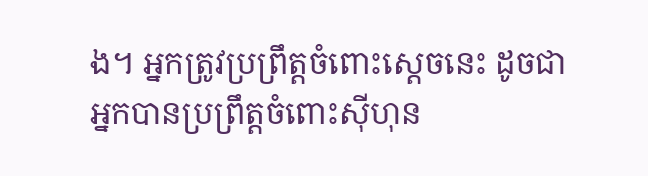ង។ អ្នកត្រូវប្រព្រឹត្តចំពោះស្ដេចនេះ ដូចជាអ្នកបានប្រព្រឹត្តចំពោះស៊ីហុន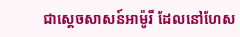ជាស្តេចសាសន៍អាម៉ូរី ដែលនៅហែស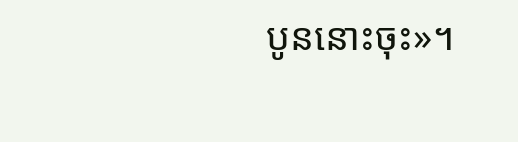បូននោះចុះ»។